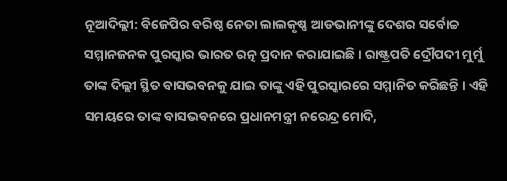ନୂଆଦିଲ୍ଲୀ: ବିଜେପିର ବରିଷ୍ଠ ନେତା ଲାଲକୃଷ୍ଣ ଆଡଭାନୀଙ୍କୁ ଦେଶର ସର୍ବୋଚ୍ଚ ସମ୍ମାନଜନକ ପୁରସ୍କାର ଭାରତ ରତ୍ନ ପ୍ରଦାନ କରାଯାଇଛି । ରାଷ୍ଟ୍ରପତି ଦ୍ରୌପଦୀ ମୁର୍ମୁ ତାଙ୍କ ଦିଲ୍ଲୀ ସ୍ଥିତ ବାସଭବନକୁ ଯାଇ ତାଙ୍କୁ ଏହି ପୁରସ୍କାରରେ ସମ୍ମାନିତ କରିଛନ୍ତି । ଏହି ସମୟରେ ତାଙ୍କ ବାସଭବନରେ ପ୍ରଧାନମନ୍ତ୍ରୀ ନରେନ୍ଦ୍ର ମୋଦି,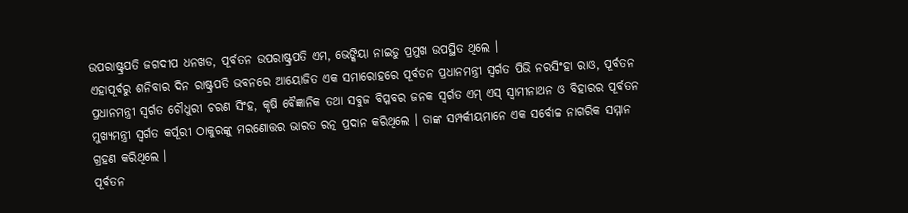ଉପରାଷ୍ଟ୍ରପତି ଜଗଦୀପ ଧନଖଡ, ପୂର୍ବତନ ଉପରାଷ୍ଟ୍ରପତି ଏମ, ଭେଙ୍କିୟା ନାଇଡୁ ପ୍ରମୁଖ ଉପସ୍ଥିତ ଥିଲେ ।
ଏହାପୂର୍ବରୁ ଶନିବାର ଦିନ ରାଷ୍ଟ୍ରପତି ଭବନରେ ଆୟୋଜିତ ଏକ ସମାରୋହରେ ପୂର୍ବତନ ପ୍ରଧାନମନ୍ତ୍ରୀ ସ୍ୱର୍ଗତ ପିଭି ନରସିଂହା ରାଓ, ପୂର୍ବତନ ପ୍ରଧାନମନ୍ତ୍ରୀ ସ୍ୱର୍ଗତ ଚୌଧୁରୀ ଚରଣ ସିଂହ, କୃଷି ବୈଜ୍ଞାନିକ ତଥା ସବୁଜ ବିପ୍ଳବର ଜନକ ସ୍ୱର୍ଗତ ଏମ୍ ଏସ୍ ସ୍ୱାମୀନାଥନ ଓ ବିହାରର ପୂର୍ବତନ ମୁଖ୍ୟମନ୍ତ୍ରୀ ସ୍ୱର୍ଗତ କର୍ପୂରୀ ଠାକୁରଙ୍କୁ ମରଣୋତ୍ତର ଭାରତ ରତ୍ନ ପ୍ରଦାନ କରିଥିଲେ । ତାଙ୍କ ସମ୍ପର୍କୀୟମାନେ ଏକ ସର୍ବୋଚ୍ଚ ନାଗରିକ ସମ୍ମାନ ଗ୍ରହଣ କରିଥିଲେ ।
ପୂର୍ବତନ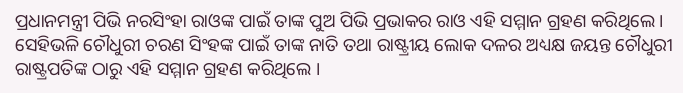ପ୍ରଧାନମନ୍ତ୍ରୀ ପିଭି ନରସିଂହା ରାଓଙ୍କ ପାଇଁ ତାଙ୍କ ପୁଅ ପିଭି ପ୍ରଭାକର ରାଓ ଏହି ସମ୍ମାନ ଗ୍ରହଣ କରିଥିଲେ । ସେହିଭଳି ଚୌଧୁରୀ ଚରଣ ସିଂହଙ୍କ ପାଇଁ ତାଙ୍କ ନାତି ତଥା ରାଷ୍ଟ୍ରୀୟ ଲୋକ ଦଳର ଅଧ୍ୟକ୍ଷ ଜୟନ୍ତ ଚୌଧୁରୀ ରାଷ୍ଟ୍ରପତିଙ୍କ ଠାରୁ ଏହି ସମ୍ମାନ ଗ୍ରହଣ କରିଥିଲେ ।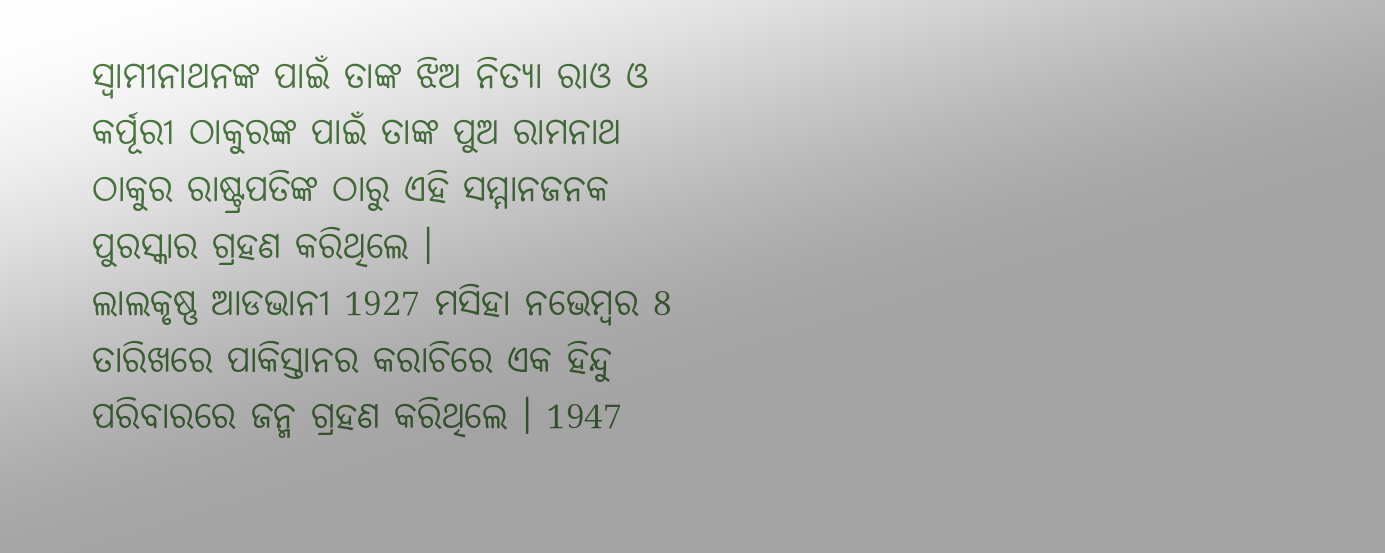ସ୍ୱାମୀନାଥନଙ୍କ ପାଇଁ ତାଙ୍କ ଝିଅ ନିତ୍ୟା ରାଓ ଓ କର୍ପୂରୀ ଠାକୁରଙ୍କ ପାଇଁ ତାଙ୍କ ପୁଅ ରାମନାଥ ଠାକୁର ରାଷ୍ଟ୍ରପତିଙ୍କ ଠାରୁ ଏହି ସମ୍ମାନଜନକ ପୁରସ୍କାର ଗ୍ରହଣ କରିଥିଲେ ।
ଲାଲକୃଷ୍ଣ ଆଡଭାନୀ 1927 ମସିହା ନଭେମ୍ବର 8 ତାରିଖରେ ପାକିସ୍ତାନର କରାଚିରେ ଏକ ହିନ୍ଦୁ ପରିବାରରେ ଜନ୍ମ ଗ୍ରହଣ କରିଥିଲେ । 1947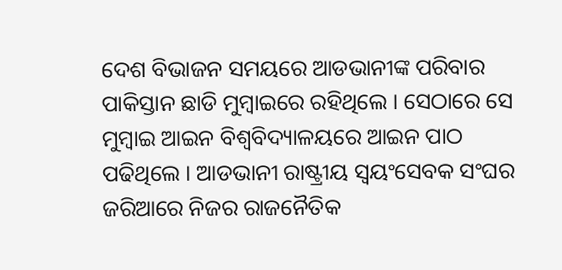ଦେଶ ବିଭାଜନ ସମୟରେ ଆଡଭାନୀଙ୍କ ପରିବାର ପାକିସ୍ତାନ ଛାଡି ମୁମ୍ବାଇରେ ରହିଥିଲେ । ସେଠାରେ ସେ ମୁମ୍ବାଇ ଆଇନ ବିଶ୍ୱବିଦ୍ୟାଳୟରେ ଆଇନ ପାଠ ପଢିଥିଲେ । ଆଡଭାନୀ ରାଷ୍ଟ୍ରୀୟ ସ୍ୱୟଂସେବକ ସଂଘର ଜରିଆରେ ନିଜର ରାଜନୈତିକ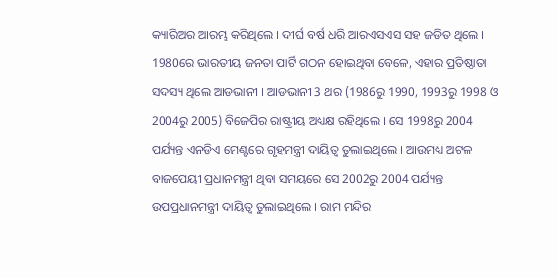କ୍ୟାରିଅର ଆରମ୍ଭ କରିଥିଲେ । ଦୀର୍ଘ ବର୍ଷ ଧରି ଆରଏସଏସ ସହ ଜଡିତ ଥିଲେ ।
1980ରେ ଭାରତୀୟ ଜନତା ପାର୍ଟି ଗଠନ ହୋଇଥିବା ବେଳେ, ଏହାର ପ୍ରତିଷ୍ଠାତା ସଦସ୍ୟ ଥିଲେ ଆଡଭାନୀ । ଆଡଭାନୀ 3 ଥର (1986ରୁ 1990, 1993ରୁ 1998 ଓ 2004ରୁ 2005) ବିଜେପିର ରାଷ୍ଟ୍ରୀୟ ଅଧ୍ୟକ୍ଷ ରହିଥିଲେ । ସେ 1998ରୁ 2004 ପର୍ଯ୍ୟନ୍ତ ଏନଡିଏ ମେଣ୍ଟରେ ଗୃହମନ୍ତ୍ରୀ ଦାୟିତ୍ୱ ତୁଲାଇଥିଲେ । ଆଉମଧ୍ୟ ଅଟଳ ବାଜପେୟୀ ପ୍ରଧାନମନ୍ତ୍ରୀ ଥିବା ସମୟରେ ସେ 2002ରୁ 2004 ପର୍ଯ୍ୟନ୍ତ ଉପପ୍ରଧାନମନ୍ତ୍ରୀ ଦାୟିତ୍ୱ ତୁଲାଇଥିଲେ । ରାମ ମନ୍ଦିର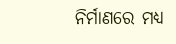ନିର୍ମାଣରେ ମଧ୍ୟ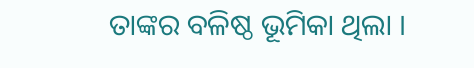ତାଙ୍କର ବଳିଷ୍ଠ ଭୂମିକା ଥିଲା ।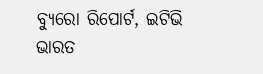ବ୍ୟୁରୋ ରିପୋର୍ଟ, ଇଟିଭି ଭାରତ